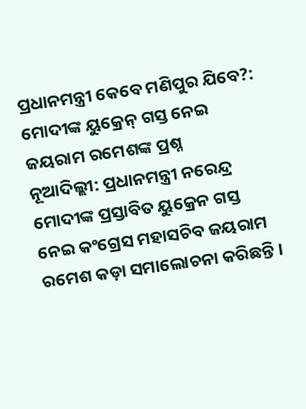ପ୍ରଧାନମନ୍ତ୍ରୀ କେବେ ମଣିପୁର ଯିବେ?: ମୋଦୀଙ୍କ ୟୁକ୍ରେନ୍ ଗସ୍ତ ନେଇ ଜୟରାମ ରମେଶଙ୍କ ପ୍ରଶ୍ନ
ନୂଆଦିଲ୍ଲୀ: ପ୍ରଧାନମନ୍ତ୍ରୀ ନରେନ୍ଦ୍ର ମୋଦୀଙ୍କ ପ୍ରସ୍ତାବିତ ୟୁକ୍ରେନ ଗସ୍ତ ନେଇ କଂଗ୍ରେସ ମହାସଚିବ ଜୟରାମ ରମେଶ କଡ଼ା ସମାଲୋଚନା କରିଛନ୍ତି।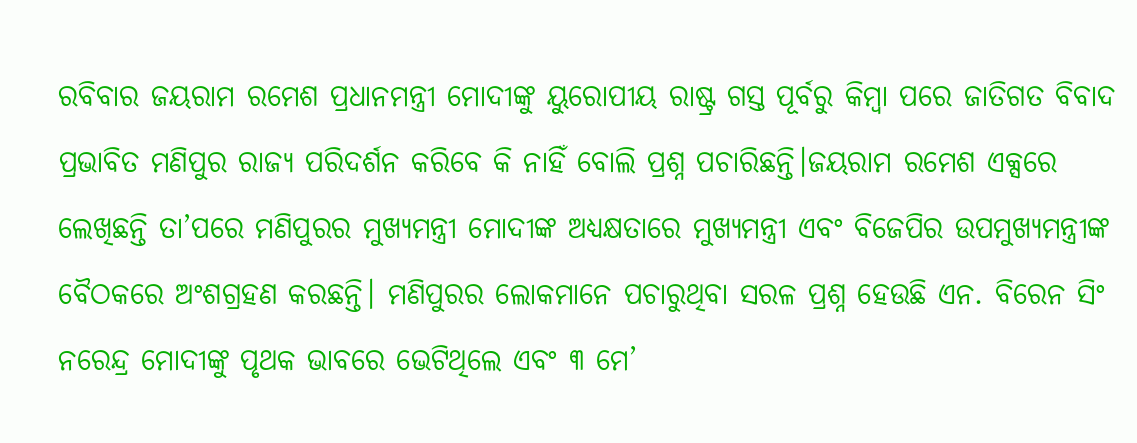ରବିବାର ଜୟରାମ ରମେଶ ପ୍ରଧାନମନ୍ତ୍ରୀ ମୋଦୀଙ୍କୁ ୟୁରୋପୀୟ ରାଷ୍ଟ୍ର ଗସ୍ତ ପୂର୍ବରୁ କିମ୍ବା ପରେ ଜାତିଗତ ବିବାଦ ପ୍ରଭାବିତ ମଣିପୁର ରାଜ୍ୟ ପରିଦର୍ଶନ କରିବେ କି ନାହିଁ ବୋଲି ପ୍ରଶ୍ନ ପଚାରିଛନ୍ତି।ଜୟରାମ ରମେଶ ଏକ୍ସରେ ଲେଖିଛନ୍ତି ତା’ପରେ ମଣିପୁରର ମୁଖ୍ୟମନ୍ତ୍ରୀ ମୋଦୀଙ୍କ ଅଧ୍ୟକ୍ଷତାରେ ମୁଖ୍ୟମନ୍ତ୍ରୀ ଏବଂ ବିଜେପିର ଉପମୁଖ୍ୟମନ୍ତ୍ରୀଙ୍କ ବୈଠକରେ ଅଂଶଗ୍ରହଣ କରଛନ୍ତି। ମଣିପୁରର ଲୋକମାନେ ପଚାରୁଥିବା ସରଳ ପ୍ରଶ୍ନ ହେଉଛି ଏନ. ବିରେନ ସିଂ ନରେନ୍ଦ୍ର ମୋଦୀଙ୍କୁ ପୃଥକ ଭାବରେ ଭେଟିଥିଲେ ଏବଂ ୩ ମେ’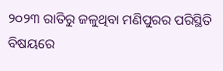୨୦୨୩ ରାତିରୁ ଜଳୁଥିବା ମଣିପୁରର ପରିସ୍ଥିତି ବିଷୟରେ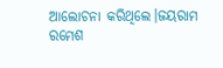ଆଲୋଚନା କରିଥିଲେ।ଜୟରାମ ରମେଶ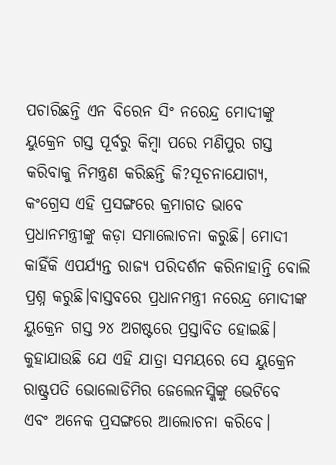ପଚାରିଛନ୍ତି ଏନ ବିରେନ ସିଂ ନରେନ୍ଦ୍ର ମୋଦୀଙ୍କୁ ୟୁକ୍ରେନ ଗସ୍ତ ପୂର୍ବରୁ କିମ୍ବା ପରେ ମଣିପୁର ଗସ୍ତ କରିବାକୁ ନିମନ୍ତ୍ରଣ କରିଛନ୍ତି କି?ସୂଚନାଯୋଗ୍ୟ, କଂଗ୍ରେସ ଏହି ପ୍ରସଙ୍ଗରେ କ୍ରମାଗତ ଭାବେ ପ୍ରଧାନମନ୍ତ୍ରୀଙ୍କୁ କଡ଼ା ସମାଲୋଚନା କରୁଛି। ମୋଦୀ କାହିଁକି ଏପର୍ଯ୍ୟନ୍ତ ରାଜ୍ୟ ପରିଦର୍ଶନ କରିନାହାନ୍ତି ବୋଲି ପ୍ରଶ୍ନ କରୁଛି।ବାସ୍ତବରେ ପ୍ରଧାନମନ୍ତ୍ରୀ ନରେନ୍ଦ୍ର ମୋଦୀଙ୍କ ୟୁକ୍ରେନ ଗସ୍ତ ୨୪ ଅଗଷ୍ଟରେ ପ୍ରସ୍ତାବିତ ହୋଇଛି। କୁହାଯାଉଛି ଯେ ଏହି ଯାତ୍ରା ସମୟରେ ସେ ୟୁକ୍ରେନ ରାଷ୍ଟ୍ରପତି ଭୋଲୋଡିମିର ଜେଲେନସ୍କିଙ୍କୁ ଭେଟିବେ ଏବଂ ଅନେକ ପ୍ରସଙ୍ଗରେ ଆଲୋଚନା କରିବେ।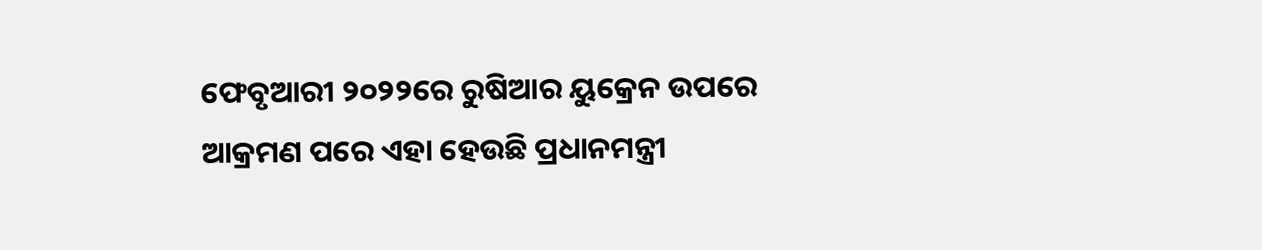ଫେବୃଆରୀ ୨୦୨୨ରେ ରୁଷିଆର ୟୁକ୍ରେନ ଉପରେ ଆକ୍ରମଣ ପରେ ଏହା ହେଉଛି ପ୍ରଧାନମନ୍ତ୍ରୀ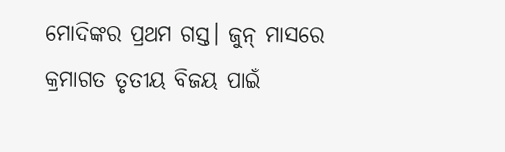ମୋଦିଙ୍କର ପ୍ରଥମ ଗସ୍ତ। ଜୁନ୍ ମାସରେ କ୍ରମାଗତ ତୃତୀୟ ବିଜୟ ପାଇଁ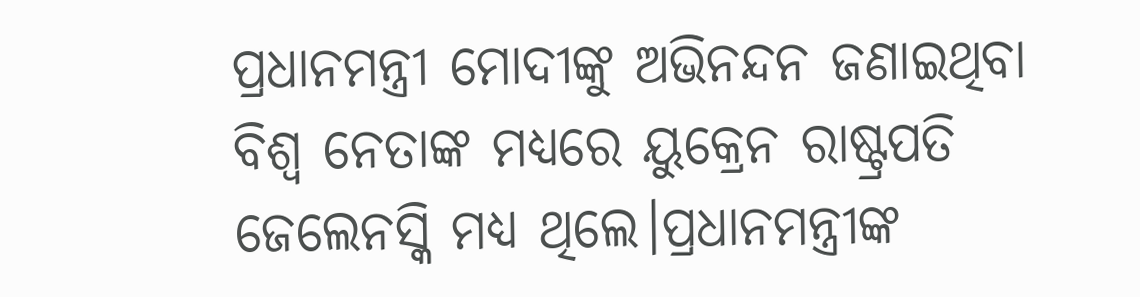ପ୍ରଧାନମନ୍ତ୍ରୀ ମୋଦୀଙ୍କୁ ଅଭିନନ୍ଦନ ଜଣାଇଥିବା ବିଶ୍ୱ ନେତାଙ୍କ ମଧ୍ୟରେ ୟୁକ୍ରେନ ରାଷ୍ଟ୍ରପତି ଜେଲେନସ୍କି ମଧ୍ୟ ଥିଲେ।ପ୍ରଧାନମନ୍ତ୍ରୀଙ୍କ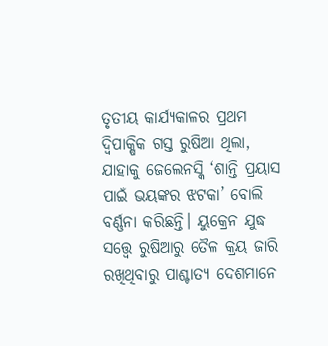ତୃତୀୟ କାର୍ଯ୍ୟକାଳର ପ୍ରଥମ ଦ୍ୱିପାକ୍ଷିକ ଗସ୍ତ ରୁଷିଆ ଥିଲା, ଯାହାକୁ ଜେଲେନସ୍କି ‘ଶାନ୍ତି ପ୍ରୟାସ ପାଇଁ ଭୟଙ୍କର ଝଟକା’ ବୋଲି ବର୍ଣ୍ଣନା କରିଛନ୍ତି। ୟୁକ୍ରେନ ଯୁଦ୍ଧ ସତ୍ତ୍ବେ ରୁଷିଆରୁ ତୈଳ କ୍ରୟ ଜାରି ରଖିଥିବାରୁ ପାଶ୍ଚାତ୍ୟ ଦେଶମାନେ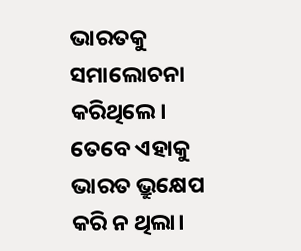ଭାରତକୁ ସମାଲୋଚନା କରିଥିଲେ। ତେବେ ଏହାକୁ ଭାରତ ଭ୍ରୁକ୍ଷେପ କରି ନ ଥିଲା।